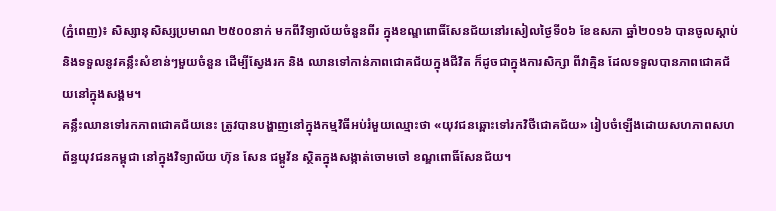(ភ្នំពេញ)៖ សិស្សានុសិស្សប្រមាណ ២៥០០នាក់ មកពីវិទ្យាល័យចំនួនពីរ ក្នុងខណ្ឌពោធិ៍សែនជ័យនៅរសៀលថ្ងៃទី០៦ ខែឧសភា ឆ្នាំ២០១៦ បានចូលស្តាប់ និងទទួលនូវគន្លឹះសំខាន់ៗមួយចំនួន ដើម្បីស្វែងរក និង ឈានទៅកាន់ភាពជោគជ័យក្នុងជីវិត ក៏ដូចជាក្នុងការសិក្សា ពីវាគ្មិន ដែលទទួលបានភាពជោគជ័យនៅក្នុងសង្គម។
គន្លឹះឈានទៅរកភាពជោគជ័យនេះ ត្រូវបានបង្ហាញនៅក្នុងកម្មវិធីអប់រំមួយឈ្មោះថា «យុវជនឆ្ពោះទៅរកវិថីជោគជ័យ» រៀបចំឡើងដោយសហភាពសហព័ន្ធយុវជនកម្ពុជា នៅក្នុងវិទ្យាល័យ ហ៊ុន សែន ជម្ពូវ័ន ស្ថិតក្នុងសង្កាត់ចោមចៅ ខណ្ឌពោធិ៍សែនជ័យ។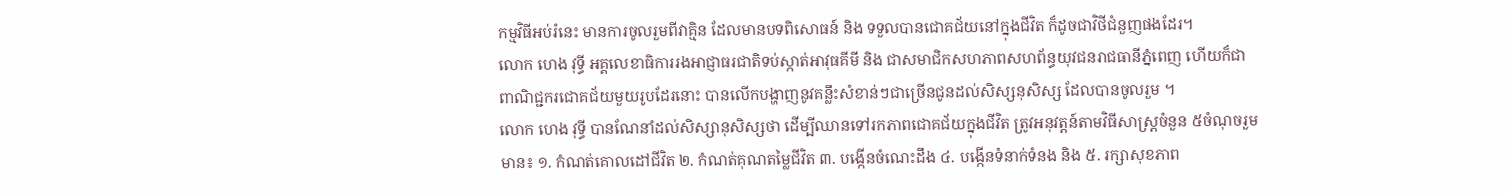កម្មវិធីអប់រំនេះ មានការចូលរួមពីវាគ្មិន ដែលមានបទពិសោធន៍ និង ទទួលបានជោគជ័យនៅក្នុងជីវិត ក៏ដូចជាវិថីជំនួញផងដែរ។
លោក ហេង វុទ្ធី អគ្គលេខាធិការរងអាជ្ញាធរជាតិទប់ស្កាត់អាវុធគីមី និង ជាសមាជិកសហភាពសហព័ន្ធយុវជនរាជធានីភ្នំពេញ ហើយក៏ជាពាណិជ្ជករជោគជ័យមួយរូបដែរនោះ បានលើកបង្ហាញនូវគន្លឹះសំខាន់ៗជាច្រើនជូនដល់សិស្សនុសិស្ស ដែលបានចូលរួម ។
លោក ហេង វុទ្ធី បានណែនាំដល់សិស្សានុសិស្សថា ដើម្បីឈានទៅរកភាពជោគជ័យក្នុងជីវិត ត្រូវអនុវត្តន៍តាមវិធីសាស្រ្តចំនួន ៥ចំណុចរួមមាន៖ ១. កំណត់គោលដៅជីវិត ២. កំណត់គុណតម្លៃជីវិត ៣. បង្កើនចំណេះដឹង ៤. បង្កើនទំនាក់ទំនង និង ៥. រក្សាសុខភាព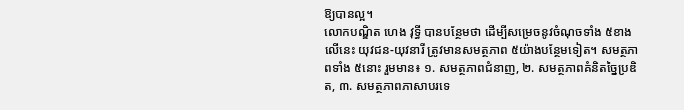ឱ្យបានល្អ។
លោកបណ្ឌិត ហេង វុទ្ធី បានបន្ថែមថា ដើម្បីសម្រេចនូវចំណុចទាំង ៥ខាងលើនេះ យុវជន-យុវនារី ត្រូវមានសមត្ថភាព ៥យ៉ាងបន្ថែមទៀត។ សមត្ថភាពទាំង ៥នោះ រួមមាន៖ ១. សមត្ថភាពជំនាញ, ២. សមត្ថភាពគំនិតច្នៃប្រឌិត, ៣. សមត្ថភាពភាសាបរទេ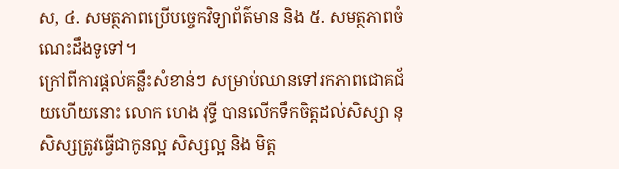ស, ៤. សមត្ថភាពប្រើបច្ចេកវិទ្យាព័ត៌មាន និង ៥. សមត្ថភាពចំណេះដឹងទូទៅ។
ក្រៅពីការផ្តល់គន្លឹះសំខាន់ៗ សម្រាប់ឈានទៅរកភាពជោគជ័យហើយនោះ លោក ហេង វុទ្ធី បានលើកទឹកចិត្តដល់សិស្សា នុសិស្សត្រូវធ្វើជាកូនល្អ សិស្សល្អ និង មិត្ត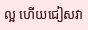ល្អ ហើយជៀសវា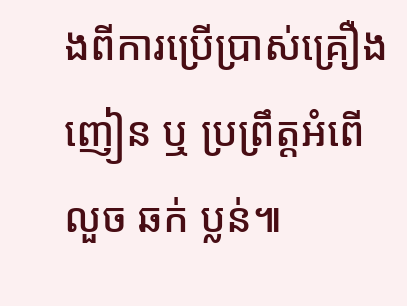ងពីការប្រើប្រាស់គ្រឿងញៀន ឬ ប្រព្រឹត្តអំពើលួច ឆក់ ប្លន់៕